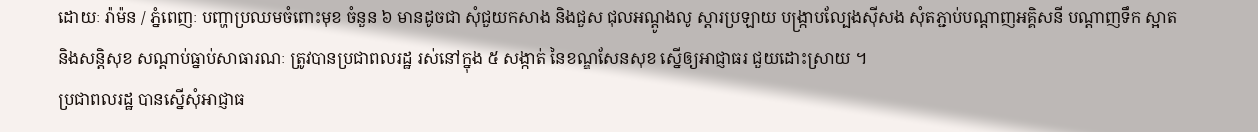ដោយៈ រ៉ាម៉ន / ភ្នំពេញៈ បញ្ហាប្រឈមចំពោះមុខ ចំនួន ៦ មានដូចជា សុំជួយកសាង និងជួស ជុលអណ្ដូងលូ ស្ដារប្រឡាយ បង្ក្រាបល្បែងស៊ីសង សុំតភ្ជាប់បណ្ដាញអគ្គិសនី បណ្ដាញទឹក ស្អាត និងសន្ដិសុខ សណ្ដាប់ធ្នាប់សាធារណៈ ត្រូវបានប្រជាពលរដ្ឋ រស់នៅក្នុង ៥ សង្កាត់ នៃខណ្ឌសែនសុខ ស្នើឲ្យអាជ្ញាធរ ជួយដោះស្រាយ ។
ប្រជាពលរដ្ឋ បានស្នើសុំអាជ្ញាធ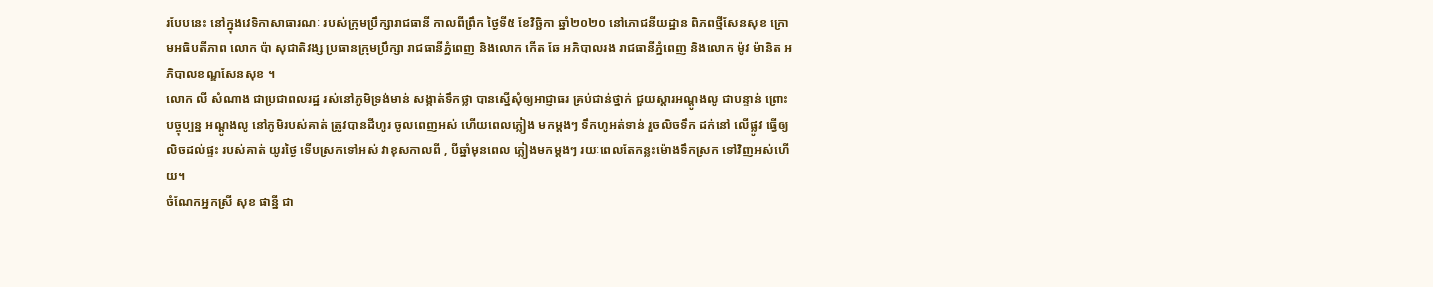របែបនេះ នៅក្នុងវេទិកាសាធារណៈ របស់ក្រុមប្រឹក្សារាជធានី កាលពីព្រឹក ថ្ងៃទី៥ ខែវិច្ឆិកា ឆ្នាំ២០២០ នៅភោជនីយដ្ឋាន ពិភពថ្មីសែនសុខ ក្រោមអធិបតីភាព លោក ប៉ា សុជាតិវង្ស ប្រធានក្រុមប្រឹក្សា រាជធានីភ្នំពេញ និងលោក កើត ឆែ អភិបាលរង រាជធានីភ្នំពេញ និងលោក ម៉ូវ ម៉ានិត អភិបាលខណ្ឌសែនសុខ ។
លោក លី សំណាង ជាប្រជាពលរដ្ឋ រស់នៅភូមិទ្រង់មាន់ សង្កាត់ទឹកថ្លា បានស្នើសុំឲ្យអាជ្ញាធរ គ្រប់ជាន់ថ្នាក់ ជួយស្ដារអណ្ដូងលូ ជាបន្ទាន់ ព្រោះបច្ចុប្បន្ន អណ្ដូងលូ នៅភូមិរបស់គាត់ ត្រូវបានដីហូរ ចូលពេញអស់ ហើយពេលភ្លៀង មកម្ដងៗ ទឹកហូអត់ទាន់ រួចលិចទឹក ដក់នៅ លើផ្លូវ ធ្វើឲ្យលិចដល់ផ្ទះ របស់គាត់ យូរថ្ងៃ ទើបស្រកទៅអស់ វាខុសកាលពី , បីឆ្នាំមុនពេល ភ្លៀងមកម្ដងៗ រយៈពេលតែកន្លះម៉ោងទឹកស្រក ទៅវិញអស់ហើយ។
ចំណែកអ្នកស្រី សុខ ផាន្នី ជា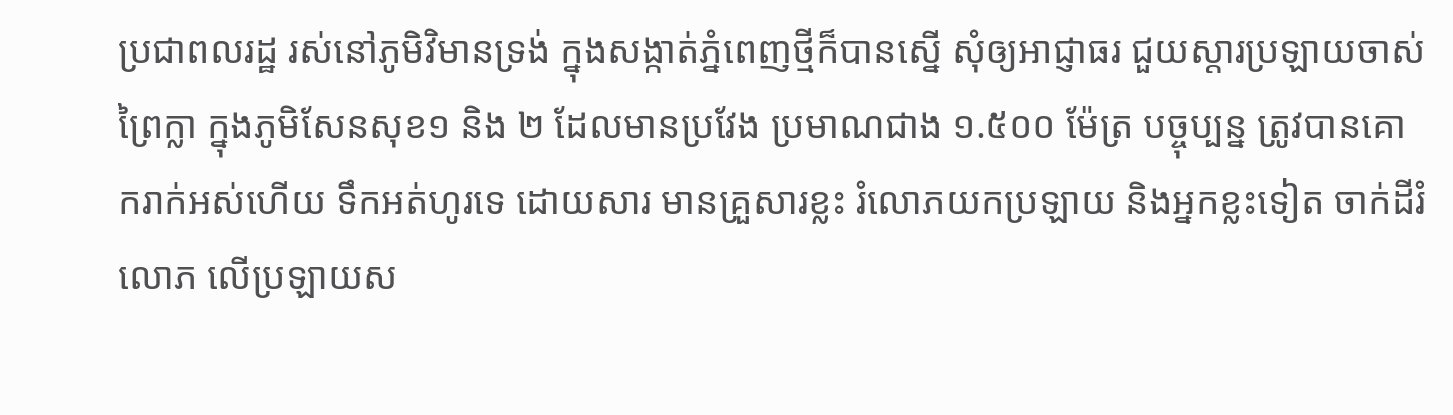ប្រជាពលរដ្ឋ រស់នៅភូមិវិមានទ្រង់ ក្នុងសង្កាត់ភ្នំពេញថ្មីក៏បានស្នើ សុំឲ្យអាជ្ញាធរ ជួយស្ដារប្រឡាយចាស់ព្រៃក្លា ក្នុងភូមិសែនសុខ១ និង ២ ដែលមានប្រវែង ប្រមាណជាង ១.៥០០ ម៉ែត្រ បច្ចុប្បន្ន ត្រូវបានគោករាក់អស់ហើយ ទឹកអត់ហូរទេ ដោយសារ មានគ្រួសារខ្លះ រំលោភយកប្រឡាយ និងអ្នកខ្លះទៀត ចាក់ដីរំលោភ លើប្រឡាយស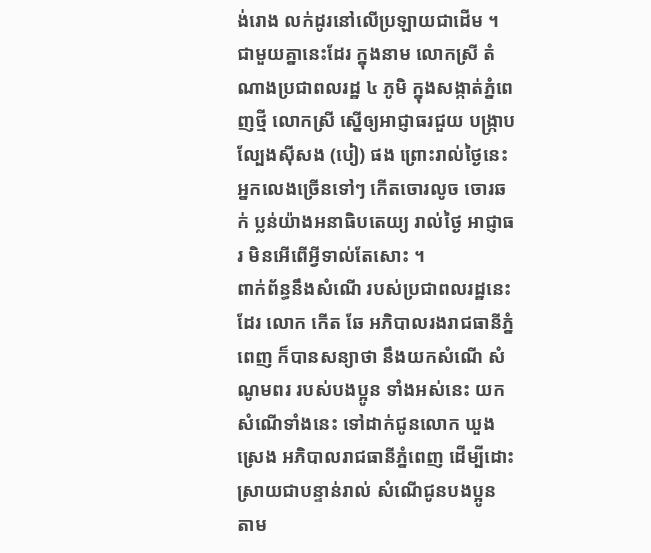ង់រោង លក់ដូរនៅលើប្រឡាយជាដើម ។ ជាមួយគ្នានេះដែរ ក្នុងនាម លោកស្រី តំណាងប្រជាពលរដ្ឋ ៤ ភូមិ ក្នុងសង្កាត់ភ្នំពេញថ្មី លោកស្រី ស្នើឲ្យអាជ្ញាធរជួយ បង្ក្រាបល្បែងស៊ីសង (បៀ) ផង ព្រោះរាល់ថ្ងៃនេះ អ្នកលេងច្រើនទៅៗ កើតចោរលូច ចោរឆក់ ប្លន់យ៉ាងអនាធិបតេយ្យ រាល់ថ្ងៃ អាជ្ញាធរ មិនអើពើអ្វីទាល់តែសោះ ។
ពាក់ព័ន្ធនឹងសំណើ របស់ប្រជាពលរដ្ឋនេះដែរ លោក កើត ឆែ អភិបាលរងរាជធានីភ្នំពេញ ក៏បានសន្យាថា នឹងយកសំណើ សំណូមពរ របស់បងប្អូន ទាំងអស់នេះ យកសំណើទាំងនេះ ទៅដាក់ជូនលោក ឃួង ស្រេង អភិបាលរាជធានីភ្នំពេញ ដើម្បីដោះស្រាយជាបន្ទាន់រាល់ សំណើជូនបងប្អូន តាម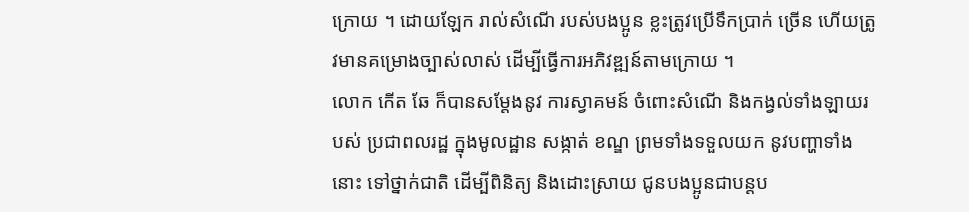ក្រោយ ។ ដោយឡែក រាល់សំណើ របស់បងប្អូន ខ្លះត្រូវប្រើទឹកប្រាក់ ច្រើន ហើយត្រូវមានគម្រោងច្បាស់លាស់ ដើម្បីធ្វើការអភិវឌ្ឍន៍តាមក្រោយ ។
លោក កើត ឆែ ក៏បានសម្តែងនូវ ការស្វាគមន៍ ចំពោះសំណើ និងកង្វល់ទាំងឡាយរបស់ ប្រជាពលរដ្ឋ ក្នុងមូលដ្ឋាន សង្កាត់ ខណ្ឌ ព្រមទាំងទទួលយក នូវបញ្ហាទាំងនោះ ទៅថ្នាក់ជាតិ ដើម្បីពិនិត្យ និងដោះស្រាយ ជូនបងប្អូនជាបន្តប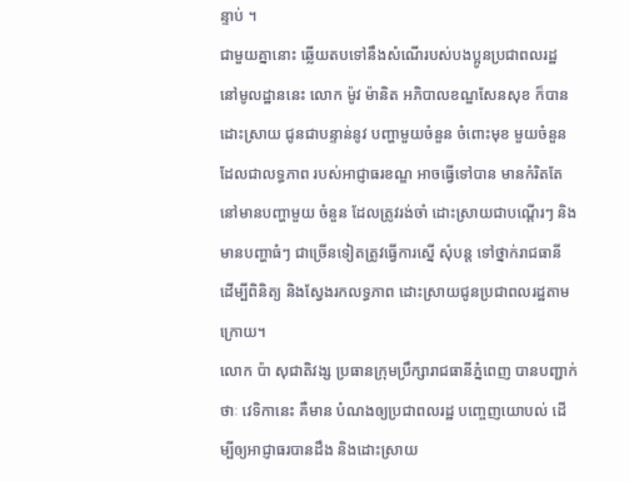ន្ទាប់ ។
ជាមួយគ្នានោះ ឆ្លើយតបទៅនឹងសំណើរបស់បងប្អូនប្រជាពលរដ្ឋ នៅមូលដ្ឋាននេះ លោក ម៉ូវ ម៉ានិត អភិបាលខណ្ឌសែនសុខ ក៏បានដោះស្រាយ ជូនជាបន្ទាន់នូវ បញ្ហាមួយចំនួន ចំពោះមុខ មួយចំនួន ដែលជាលទ្ធភាព របស់អាជ្ញាធរខណ្ឌ អាចធ្វើទៅបាន មានកំរិតតែនៅមានបញ្ហាមួយ ចំនួន ដែលត្រូវរង់ចាំ ដោះស្រាយជាបណ្តើរៗ និងមានបញ្ហាធំៗ ជាច្រើនទៀតត្រូវធ្វើការស្នើ សុំបន្ត ទៅថ្នាក់រាជធានី ដើម្បីពិនិត្យ និងស្វែងរកលទ្ធភាព ដោះស្រាយជូនប្រជាពលរដ្ឋតាម ក្រោយ។
លោក ប៉ា សុជាតិវង្ស ប្រធានក្រុមប្រឹក្សារាជធានីភ្នំពេញ បានបញ្ជាក់ថាៈ វេទិកានេះ គឺមាន បំណងឲ្យប្រជាពលរដ្ឋ បញ្ចេញយោបល់ ដើម្បីឲ្យអាជ្ញាធរបានដឹង និងដោះស្រាយ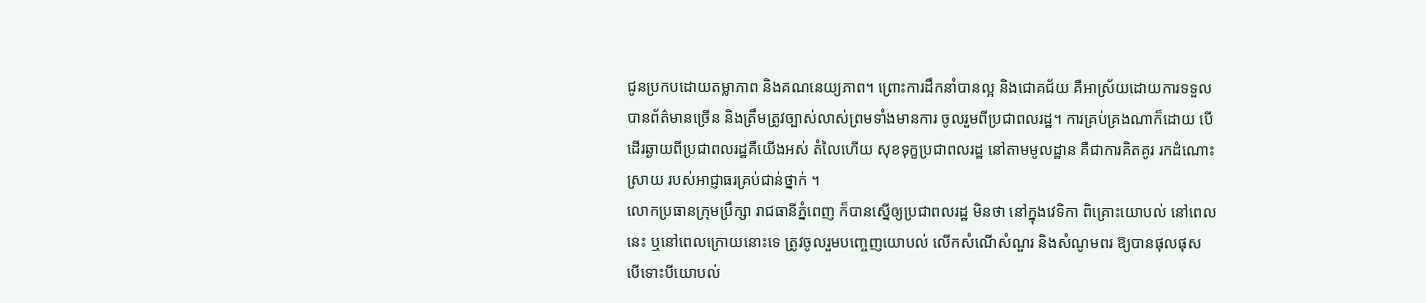ជូនប្រកបដោយតម្លាភាព និងគណនេយ្យភាព។ ព្រោះការដឹកនាំបានល្អ និងជោគជ័យ គឺអាស្រ័យដោយការទទួលបានព័ត៌មានច្រើន និងត្រឹមត្រូវច្បាស់លាស់ព្រមទាំងមានការ ចូលរួមពីប្រជាពលរដ្ឋ។ ការគ្រប់គ្រងណាក៏ដោយ បើដើរឆ្ងាយពីប្រជាពលរដ្ឋគឺយើងអស់ តំលៃហើយ សុខទុក្ខប្រជាពលរដ្ឋ នៅតាមមូលដ្ឋាន គឺជាការគិតគូរ រកដំណោះស្រាយ របស់អាជ្ញាធរគ្រប់ជាន់ថ្នាក់ ។
លោកប្រធានក្រុមប្រឹក្សា រាជធានីភ្នំពេញ ក៏បានស្នើឲ្យប្រជាពលរដ្ឋ មិនថា នៅក្នុងវេទិកា ពិគ្រោះយោបល់ នៅពេលនេះ ឬនៅពេលក្រោយនោះទេ ត្រូវចូលរួមបញ្ចេញយោបល់ លើកសំណើសំណួរ និងសំណូមពរ ឱ្យបានផុលផុស បើទោះបីយោបល់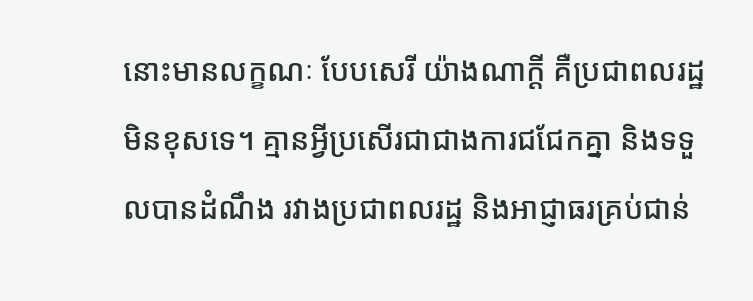នោះមានលក្ខណៈ បែបសេរី យ៉ាងណាក្តី គឺប្រជាពលរដ្ឋ មិនខុសទេ។ គ្មានអ្វីប្រសើរជាជាងការជជែកគ្នា និងទទួលបានដំណឹង រវាងប្រជាពលរដ្ឋ និងអាជ្ញាធរគ្រប់ជាន់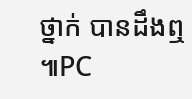ថ្នាក់ បានដឹងឮ ៕PC